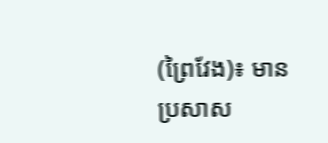(ព្រៃវែង)៖ មានប្រសាស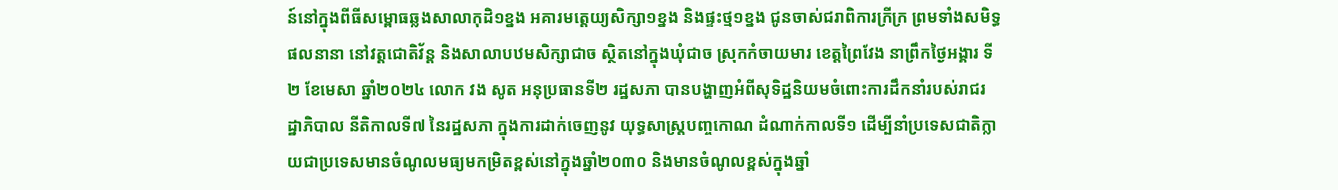ន៍នៅក្នុងពីធីសម្ពោធឆ្លងសាលាកុដិ១ខ្នង អគារមត្តេយ្យសិក្សា១ខ្នង និងផ្ទះថ្ម១ខ្នង ជូនចាស់ជរាពិការក្រីក្រ ព្រមទាំងសមិទ្ធផលនានា នៅវត្តជោតិវ័ន្ត និងសាលាបឋមសិក្សាជាច ស្ថិតនៅក្នុងឃុំជាច ស្រុកកំចាយមារ ខេត្តព្រៃវែង នាព្រឹកថ្ងៃអង្គារ ទី២ ខែមេសា ឆ្នាំ២០២៤ លោក វង សូត អនុប្រធានទី២ រដ្ឋសភា បានបង្ហាញអំពីសុទិដ្ឋនិយមចំពោះការដឹកនាំរបស់រាជរដ្ឋាភិបាល នីតិកាលទី៧ នៃរដ្ឋសភា ក្នុងការដាក់ចេញនូវ យុទ្ធសាស្រ្តបញ្ចកោណ ដំណាក់កាលទី១ ដើម្បីនាំប្រទេសជាតិក្លាយជាប្រទេសមានចំណូលមធ្យមកម្រិតខ្ពស់នៅក្នុងឆ្នាំ២០៣០ និងមានចំណូលខ្ពស់ក្នុងឆ្នាំ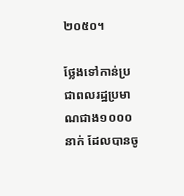២០៥០។

ថ្លែងទៅកាន់ប្រជាពលរដ្ឋប្រមាណជាង១០០០នាក់ ដែលបានចូ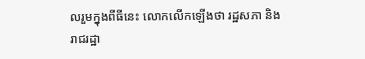លរួមក្នុងពីធីនេះ លោកលើកឡើងថា រដ្ឋសភា និងរាជរដ្ឋា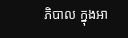ភិបាល ក្នុងអា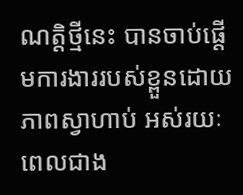ណត្តិថ្មីនេះ បានចាប់ផ្តើមការងាររបស់ខ្ពួនដោយភាពស្វាហាប់ អស់រយៈពេលជាង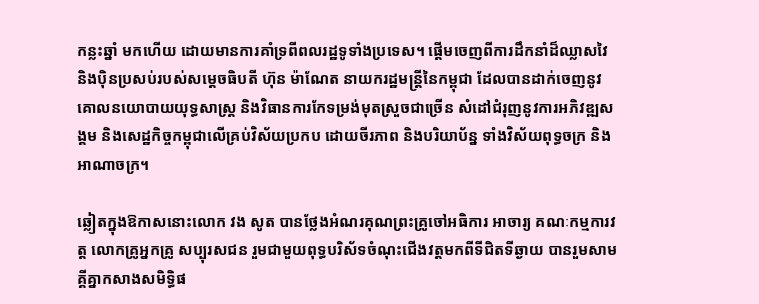កន្លះឆ្នាំ មកហើយ ដោយមានការគាំទ្រពីពលរដ្ឋទូទាំងប្រទេស។ ផ្តើមចេញពីការដឹកនាំដ៏ឈ្លាសវៃ និងប៉ិនប្រសប់របស់សម្ដេចធិបតី ហ៊ុន ម៉ាណែត នាយករដ្ឋមន្ត្រីនៃកម្ពុជា ដែលបានដាក់ចេញនូវគោលនយោបាយយុទ្ធសាស្ត្រ និងវិធានការកែទម្រង់មុតស្រួចជាច្រើន សំដៅជំរុញនូវការអភិវឌ្ឍសង្គម និងសេដ្ឋកិច្ចកម្ពុជាលើគ្រប់វិស័យប្រកប ដោយចីរភាព និងបរិយាប័ន្ន ទាំងវិស័យពុទ្ធចក្រ និងអាណាចក្រ។

ឆ្លៀតក្នុងឱកាសនោះលោក វង សូត បានថ្លែងអំណរគុណព្រះគ្រូចៅអធិការ អាចារ្យ គណៈកម្មការវត្ត លោកគ្រូអ្នកគ្រូ សប្បុរសជន រួមជាមួយពុទ្ធបរិស័ទចំណុះជើងវត្តមកពីទីជិតទីឆ្ងាយ បានរួមសាមគ្គីគ្នាកសាងសមិទ្ធិផ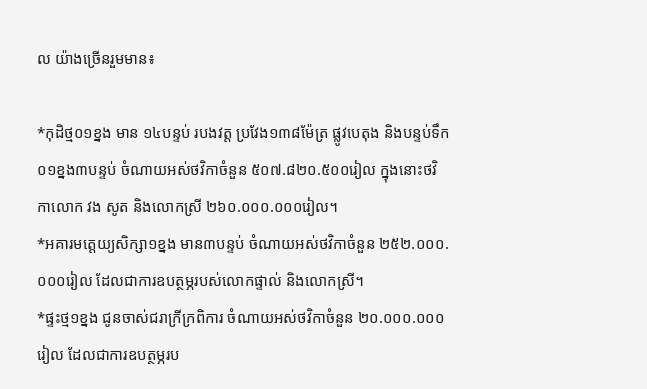ល យ៉ាងច្រើនរួមមាន៖

*កុដិថ្ម០១ខ្នង មាន ១៤បន្ទប់ របងវត្ត ប្រវែង១៣៨ម៉ែត្រ ផ្លូវបេតុង និងបន្ទប់ទឹក ០១ខ្នង៣បន្ទប់ ចំណាយអស់ថវិកាចំនួន ៥០៧.៨២០.៥០០រៀល ក្នុងនោះថវិកាលោក វង សូត និងលោកស្រី ២៦០.០០០.០០០រៀល។
*អគារមត្តេយ្យសិក្សា១ខ្នង មាន៣បន្ទប់ ចំណាយអស់ថវិកាចំនួន ២៥២.០០០.០០០រៀល ដែលជាការឧបត្ថម្ភរបស់លោកផ្ទាល់ និងលោកស្រី។
*ផ្ទះថ្ម១ខ្នង ជូនចាស់ជរាក្រីក្រពិការ ចំណាយអស់ថវិកាចំនួន ២០.០០០.០០០រៀល ដែលជាការឧបត្ថម្ភរប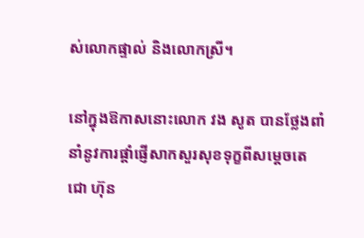ស់លោកផ្ទាល់ និងលោកស្រី។

នៅក្នុងឱកាសនោះលោក វង សូត បានថ្លែងពាំនាំនូវការផ្តាំផ្ញើសាកសួរសុខទុក្ខពីសម្តេចតេជោ ហ៊ុន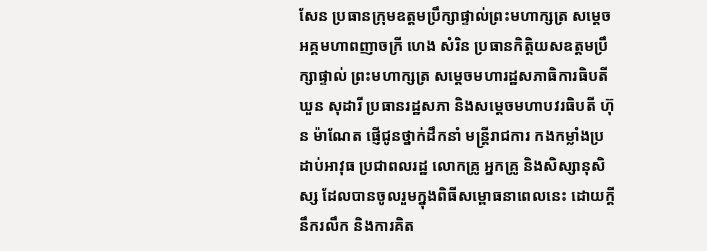សែន ប្រធានក្រុមឧត្តមប្រឹក្សាផ្ទាល់ព្រះមហាក្សត្រ សម្ដេចអគ្គមហាពញាចក្រី ហេង សំរិន ប្រធានកិត្តិយសឧត្តមប្រឹក្សាផ្ទាល់ ព្រះមហាក្សត្រ សម្តេចមហារដ្ឋសភាធិការធិបតី ឃួន សុដារី ប្រធានរដ្ឋសភា និងសម្ដេចមហាបវរធិបតី ហ៊ុន ម៉ាណែត ផ្ញើជូនថ្នាក់ដឹកនាំ មន្ត្រីរាជការ កងកម្លាំងប្រដាប់អាវុធ ប្រជាពលរដ្ឋ លោកគ្រូ អ្នកគ្រូ និងសិស្សានុសិស្ស ដែលបានចូលរួមក្នុងពិធីសម្ពោធនាពេលនេះ ដោយក្តីនឹករលឹក និងការគិត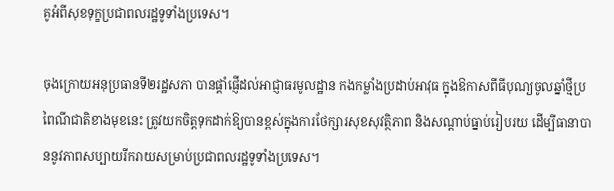គូអំពីសុខទុក្ខប្រជាពលរដ្ឋទូទាំងប្រទេស។

ចុងក្រោយអនុប្រធានទី២រដ្ឋសភា បានផ្តាំផ្ញើដល់អាជ្ញាធរមូលដ្ឋាន កងកម្លាំងប្រដាប់អាវុធ ក្នុងឱកាសពីធីបុណ្យចូលឆ្នាំថ្មីប្រពៃណីជាតិខាងមុខនេះ ត្រូវយកចិត្តទុកដាក់ឱ្យបានខ្ពស់ក្នុងការថែក្សារសុខសុវត្ថិភាព និងសណ្តាប់ធ្នាប់រៀបរយ ដើម្បីធានាបាននូវភាពសប្បាយរីករាយសម្រាប់ប្រជាពលរដ្ឋទូទាំងប្រទេស។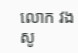លោក វង សូ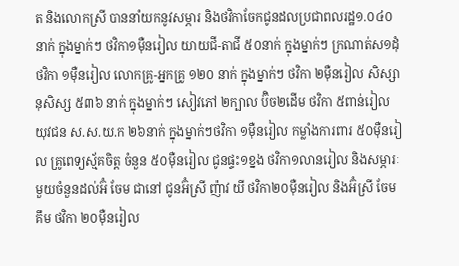ត និងលោកស្រី បាននាំយកនូវសម្ភារ និងថវិកាចែកជូនដលប្រជាពលរដ្ឋ១.០៤០នាក់ ក្នុងម្នាក់ៗ ថវិកា១ម៉ឺនរៀល យាយជី-តាជី ៥០នាក់ ក្នុងម្នាក់ៗ ក្រណាត់ស១ដុំ ថវិកា ១ម៉ឺនរៀល លោកគ្រូ-អ្នកគ្រូ ១២០ នាក់ ក្នុងម្នាក់ៗ ថវិកា ២ម៉ឺនរៀល សិស្សានុសិស្ស ៥៣៦ នាក់ ក្នុងម្នាក់ៗ សៀវភៅ ២ក្បាល ប៊ិច២ដើម ថវិកា ៥ពាន់រៀល យុវជន ស.ស.យ.ក ២៦នាក់ ក្នុងម្នាក់ៗថវិកា ១ម៉ឺនរៀល កម្លាំងការពារ ៥០ម៉ឺនរៀល គ្រូពេទ្យស្ម័គចិត្ត ចំនួន ៥០ម៉ឺនរៀល ជូនផ្ទះ១ខ្នង ថវិកា១លានរៀល និងសម្ភារៈមួយចំនួនដល់អ៊ំ ចែម ជានៅ ជូនអ៊ំស្រី ញ៉ាវ យី ថវិកា២០ម៉ឺនរៀល និងអ៊ំស្រី ចែម គឹម ថវិកា ២០ម៉ឺនរៀល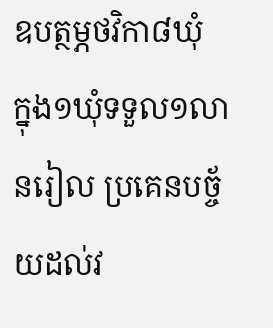ឧបត្ថម្ភថវិកា៨ឃុំ ក្នុង១ឃុំទទួល១លានរៀល ប្រគេនបច្ច័យដល់វ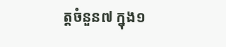ត្តចំនួន៧ ក្នុង១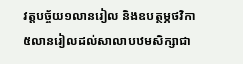វត្តបច្ច័យ១លានរៀល និងឧបត្ថម្ភថវិកា៥លានរៀលដល់សាលាបឋមសិក្សាជា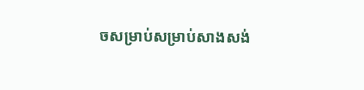ចសម្រាប់សម្រាប់សាងសង់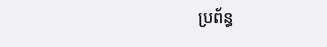ប្រព័ន្ធ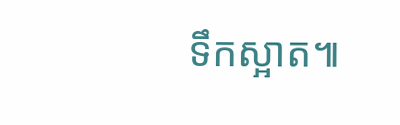ទឹកស្អាត៕